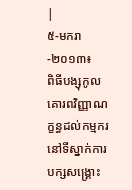|
៥-មករា-២០១៣៖
ពិធីបង្សុកូលគោរពវិញ្ញាណក្ខន្ធដល់កម្មករនៅទីស្នាក់ការបក្សសង្គ្រោះ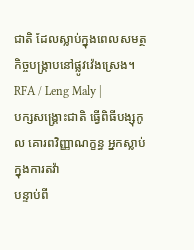ជាតិ ដែលស្លាប់ក្នុងពេលសមត្ថកិច្ចបង្ក្រាបនៅផ្លូវវ៉េងស្រេង។ RFA / Leng Maly |
បក្សសង្គ្រោះជាតិ ធ្វើពិធីបង្សុកូល គោរពវិញ្ញាណក្ខន្ធ អ្នកស្លាប់ ក្នុងការតវ៉ា
បន្ទាប់ពី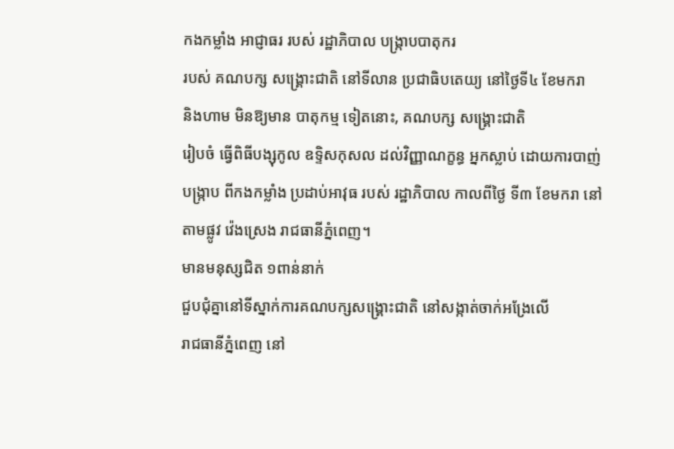កងកម្លាំង អាជ្ញាធរ របស់ រដ្ឋាភិបាល បង្ក្រាបបាតុករ
របស់ គណបក្ស សង្គ្រោះជាតិ នៅទីលាន ប្រជាធិបតេយ្យ នៅថ្ងៃទី៤ ខែមករា
និងហាម មិនឱ្យមាន បាតុកម្ម ទៀតនោះ, គណបក្ស សង្គ្រោះជាតិ
រៀបចំ ធ្វើពិធីបង្សុកូល ឧទ្ទិសកុសល ដល់វិញ្ញាណក្ខន្ធ អ្នកស្លាប់ ដោយការបាញ់បង្ក្រាប ពីកងកម្លាំង ប្រដាប់អាវុធ របស់ រដ្ឋាភិបាល កាលពីថ្ងៃ ទី៣ ខែមករា នៅតាមផ្លូវ វ៉េងស្រេង រាជធានីភ្នំពេញ។
មានមនុស្សជិត ១ពាន់នាក់
ជួបជុំគ្នានៅទីស្នាក់ការគណបក្សសង្គ្រោះជាតិ នៅសង្កាត់ចាក់អង្រែលើ
រាជធានីភ្នំពេញ នៅ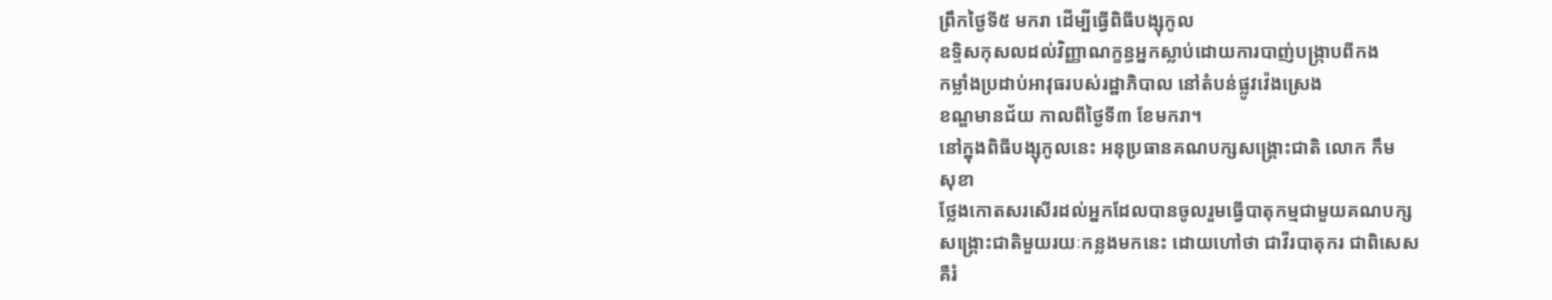ព្រឹកថ្ងៃទី៥ មករា ដើម្បីធ្វើពិធីបង្សុកូល
ឧទ្ទិសកុសលដល់វិញ្ញាណក្ខន្ធអ្នកស្លាប់ដោយការបាញ់បង្ក្រាបពីកង
កម្លាំងប្រដាប់អាវុធរបស់រដ្ឋាភិបាល នៅតំបន់ផ្លូវវ៉េងស្រេង
ខណ្ឌមានជ័យ កាលពីថ្ងៃទី៣ ខែមករា។
នៅក្នុងពិធីបង្សុកូលនេះ អនុប្រធានគណបក្សសង្គ្រោះជាតិ លោក កឹម
សុខា
ថ្លែងកោតសរសើរដល់អ្នកដែលបានចូលរួមធ្វើបាតុកម្មជាមួយគណបក្ស
សង្គ្រោះជាតិមួយរយៈកន្លងមកនេះ ដោយហៅថា ជាវីរបាតុករ ជាពិសេស
គឺរំ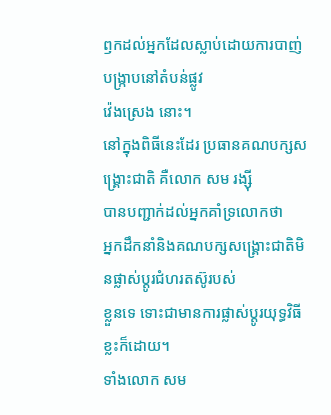ឭកដល់អ្នកដែលស្លាប់ដោយការបាញ់បង្ក្រាបនៅតំបន់ផ្លូវ
វ៉េងស្រេង នោះ។
នៅក្នុងពិធីនេះដែរ ប្រធានគណបក្សសង្គ្រោះជាតិ គឺលោក សម រង្ស៊ី
បានបញ្ជាក់ដល់អ្នកគាំទ្រលោកថា
អ្នកដឹកនាំនិងគណបក្សសង្គ្រោះជាតិមិនផ្លាស់ប្ដូរជំហរតស៊ូរបស់
ខ្លួនទេ ទោះជាមានការផ្លាស់ប្ដូរយុទ្ធវិធីខ្លះក៏ដោយ។
ទាំងលោក សម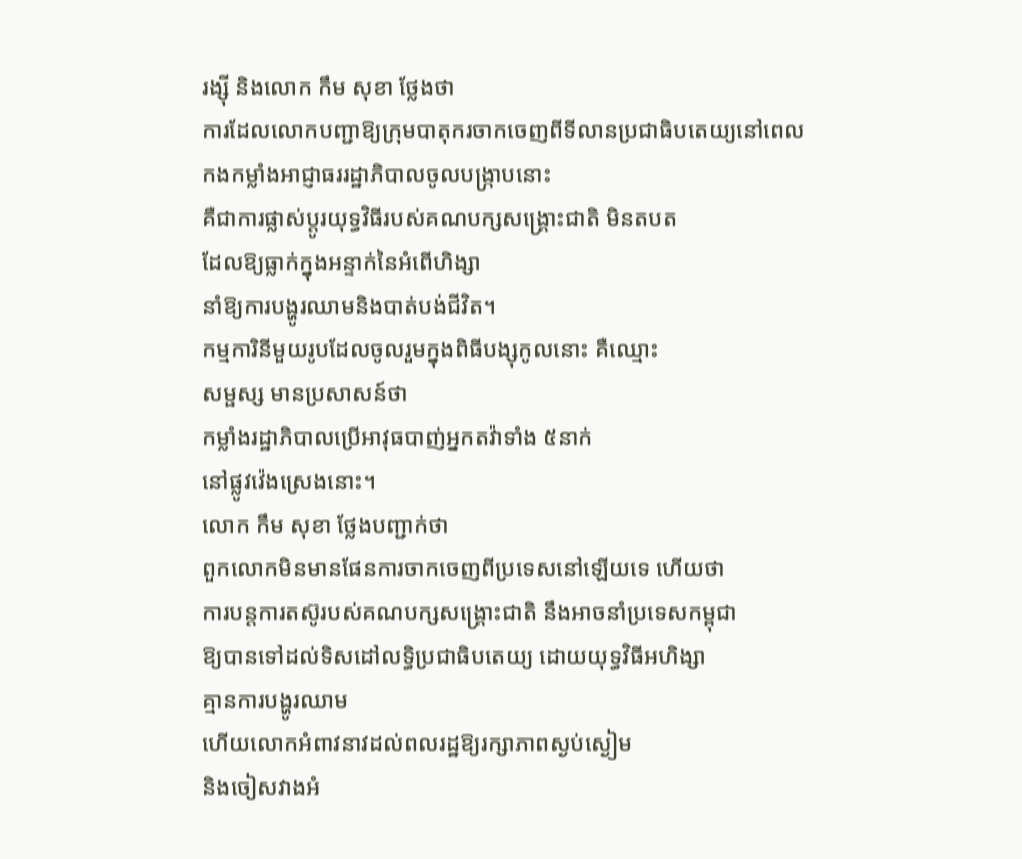រង្ស៊ី និងលោក កឹម សុខា ថ្លែងថា
ការដែលលោកបញ្ជាឱ្យក្រុមបាតុករចាកចេញពីទីលានប្រជាធិបតេយ្យនៅពេល
កងកម្លាំងអាជ្ញាធររដ្ឋាភិបាលចូលបង្ក្រាបនោះ
គឺជាការផ្លាស់ប្ដូរយុទ្ធវិធីរបស់គណបក្សសង្គ្រោះជាតិ មិនតបត
ដែលឱ្យធ្លាក់ក្នុងអន្ទាក់នៃអំពើហិង្សា
នាំឱ្យការបង្ហូរឈាមនិងបាត់បង់ជីវិត។
កម្មការិនីមួយរូបដែលចូលរួមក្នុងពិធីបង្សុកូលនោះ គឺឈ្មោះ
សម្ផស្ស មានប្រសាសន៍ថា
កម្លាំងរដ្ឋាភិបាលប្រើអាវុធបាញ់អ្នកតវ៉ាទាំង ៥នាក់
នៅផ្លូវវ៉េងស្រេងនោះ។
លោក កឹម សុខា ថ្លែងបញ្ជាក់ថា
ពួកលោកមិនមានផែនការចាកចេញពីប្រទេសនៅឡើយទេ ហើយថា
ការបន្តការតស៊ូរបស់គណបក្សសង្គ្រោះជាតិ នឹងអាចនាំប្រទេសកម្ពុជា
ឱ្យបានទៅដល់ទិសដៅលទ្ធិប្រជាធិបតេយ្យ ដោយយុទ្ធវិធីអហិង្សា
គ្មានការបង្ហូរឈាម
ហើយលោកអំពាវនាវដល់ពលរដ្ឋឱ្យរក្សាភាពស្ងប់ស្ងៀម
និងចៀសវាងអំ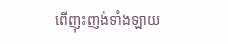ពើញុះញង់ទាំងឡាយ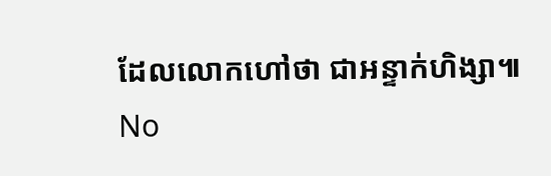ដែលលោកហៅថា ជាអន្ទាក់ហិង្សា៕
No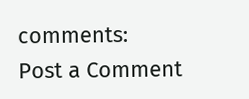comments:
Post a Comment